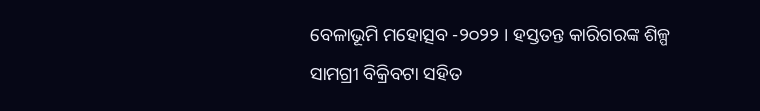ବେଳାଭୂମି ମହୋତ୍ସବ -୨୦୨୨ । ହସ୍ତତନ୍ତ କାରିଗରଙ୍କ ଶିଳ୍ପ ସାମଗ୍ରୀ ବିକ୍ରିବଟା ସହିତ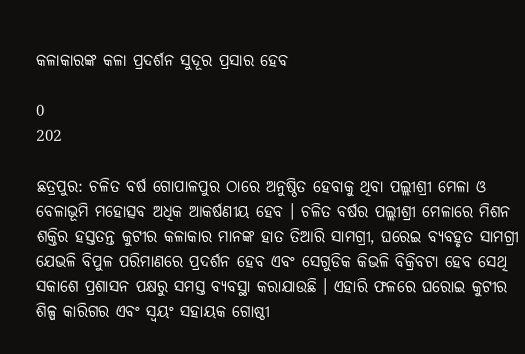କଳାକାରଙ୍କ କଳା ପ୍ରଦର୍ଶନ ସୁଦୂର ପ୍ରସାର ହେବ

0
202

ଛତ୍ରପୁର: ଚଳିତ ବର୍ଷ ଗୋପାଳପୁର ଠାରେ ଅନୁଷ୍ଠିତ ହେବାକୁ ଥିବା ପଲ୍ଲୀଶ୍ରୀ ମେଳା ଓ ବେଳାଭୂମି ମହୋତ୍ସବ ଅଧିକ ଆକର୍ଷଣୀୟ ହେବ । ଚଳିତ ବର୍ଷର ପଲ୍ଲୀଶ୍ରୀ ମେଳାରେ ମିଶନ ଶକ୍ତିର ହସ୍ତତନ୍ତ କୁଟୀର କଳାକାର ମାନଙ୍କ ହାତ ତିଆରି ସାମଗ୍ରୀ, ଘରେଇ ବ୍ୟବହୃତ ସାମଗ୍ରୀ ଯେଭଳି ବିପୁଳ ପରିମାଣରେ ପ୍ରଦର୍ଶନ ହେବ ଏବଂ ସେଗୁଡିକ କିଭଳି ବିକ୍ରିବଟା ହେବ ସେଥି ସକାଶେ ପ୍ରଶାସନ ପକ୍ଷରୁ ସମସ୍ତ ବ୍ୟବସ୍ଥା କରାଯାଉଛି । ଏହାରି ଫଳରେ ଘରୋଇ କୁଟୀର ଶିଳ୍ପ କାରିଗର ଏବଂ ସ୍ଵୟଂ ସହାୟକ ଗୋଷ୍ଠୀ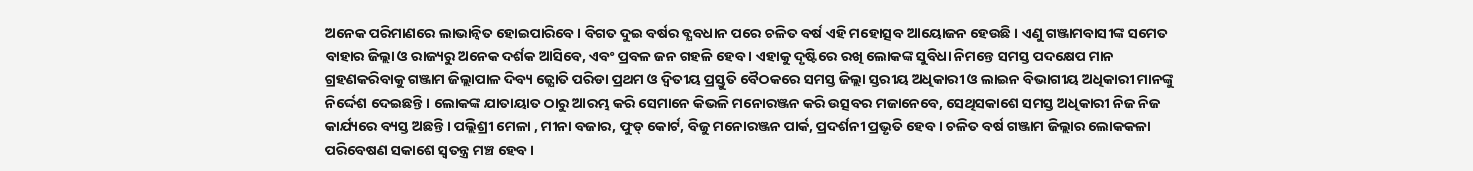ଅନେକ ପରିମାଣରେ ଲାଭାନ୍ଵିତ ହୋଇପାରିବେ । ବିଗତ ଦୁଇ ବର୍ଷର ବ୍ଯବଧାନ ପରେ ଚଳିତ ବର୍ଷ ଏହି ମହୋତ୍ସବ ଆୟୋଜନ ହେଉଛି । ଏଣୁ ଗଞ୍ଜାମବାସୀଙ୍କ ସମେତ ବାହାର ଜିଲ୍ଲା ଓ ରାଜ୍ୟରୁ ଅନେକ ଦର୍ଶକ ଆସିବେ, ଏବଂ ପ୍ରବଳ ଜନ ଗହଳି ହେବ । ଏହାକୁ ଦୃଷ୍ଟିରେ ରଖି ଲୋକଙ୍କ ସୁବିଧା ନିମନ୍ତେ ସମସ୍ତ ପଦକ୍ଷେପ ମାନ ଗ୍ରହଣକରିବାକୁ ଗଞ୍ଜାମ ଜିଲ୍ଲାପାଳ ଦିବ୍ୟ ଜ୍ଯୋତି ପରିଡା ପ୍ରଥମ ଓ ଦ୍ଵିତୀୟ ପ୍ରସ୍ତୁତି ବୈଠକରେ ସମସ୍ତ ଜିଲ୍ଲା ସ୍ତରୀୟ ଅଧିକାରୀ ଓ ଲାଇନ ବିଭାଗୀୟ ଅଧିକାରୀ ମାନଙ୍କୁ ନିର୍ଦ୍ଦେଶ ଦେଇଛନ୍ତି । ଲୋକଙ୍କ ଯାତାୟାତ ଠାରୁ ଆରମ୍ଭ କରି ସେମାନେ କିଭଳି ମନୋରଞ୍ଜନ କରି ଉତ୍ସବର ମଜାନେବେ, ସେଥିସକାଶେ ସମସ୍ତ ଅଧିକାରୀ ନିଜ ନିଜ କାର୍ଯ୍ୟରେ ବ୍ୟସ୍ତ ଅଛନ୍ତି । ପଲ୍ଲିଶ୍ରୀ ମେଳା , ମୀନା ବଜାର, ଫୁଡ୍ କୋର୍ଟ, ବିଜୁ ମନୋରଞ୍ଜନ ପାର୍କ, ପ୍ରଦର୍ଶନୀ ପ୍ରଭୃତି ହେବ । ଚଳିତ ବର୍ଷ ଗଞ୍ଜାମ ଜିଲ୍ଲାର ଲୋକକଳା ପରିବେଷଣ ସକାଶେ ସ୍ଵତନ୍ତ୍ର ମଞ୍ଚ ହେବ ।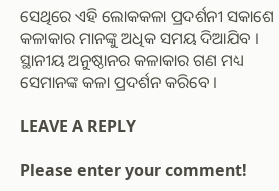ସେଥିରେ ଏହି ଲୋକକଳା ପ୍ରଦର୍ଶନୀ ସକାଶେ କଳାକାର ମାନଙ୍କୁ ଅଧିକ ସମୟ ଦିଆଯିବ । ସ୍ଥାନୀୟ ଅନୁଷ୍ଠାନର କଳାକାର ଗଣ ମଧ୍ୟ ସେମାନଙ୍କ କଳା ପ୍ରଦର୍ଶନ କରିବେ ।

LEAVE A REPLY

Please enter your comment!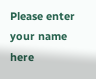Please enter your name here